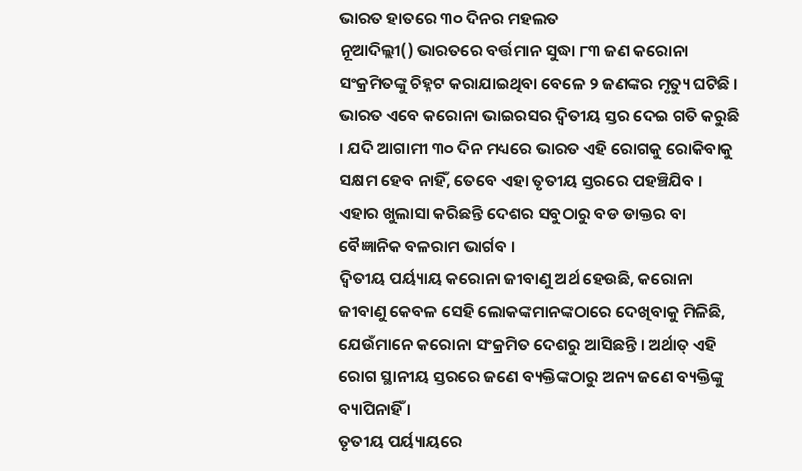ଭାରତ ହାତରେ ୩୦ ଦିନର ମହଲତ
ନୂଆଦିଲ୍ଲୀ() ଭାରତରେ ବର୍ତ୍ତମାନ ସୁଦ୍ଧା ୮୩ ଜଣ କରୋନା ସଂକ୍ରମିତଙ୍କୁ ଚିହ୍ନଟ କରାଯାଇଥିବା ବେଳେ ୨ ଜଣଙ୍କର ମୃତ୍ୟୁ ଘଟିଛି । ଭାରତ ଏବେ କରୋନା ଭାଇରସର ଦ୍ୱିତୀୟ ସ୍ତର ଦେଇ ଗତି କରୁଛି । ଯଦି ଆଗାମୀ ୩୦ ଦିନ ମଧ୍ୟରେ ଭାରତ ଏହି ରୋଗକୁ ରୋକିବାକୁ ସକ୍ଷମ ହେବ ନାହିଁ, ତେବେ ଏହା ତୃତୀୟ ସ୍ତରରେ ପହଞ୍ଚିଯିବ । ଏହାର ଖୁଲାସା କରିଛନ୍ତି ଦେଶର ସବୁଠାରୁ ବଡ ଡାକ୍ତର ବା ବୈଜ୍ଞାନିକ ବଳରାମ ଭାର୍ଗବ ।
ଦ୍ୱିତୀୟ ପର୍ୟ୍ୟାୟ କରୋନା ଜୀବାଣୁ ଅର୍ଥ ହେଉଛି, କରୋନା ଜୀବାଣୁ କେବଳ ସେହି ଲୋକଙ୍କମାନଙ୍କଠାରେ ଦେଖିବାକୁ ମିଳିଛି, ଯେଉଁମାନେ କରୋନା ସଂକ୍ରମିତ ଦେଶରୁ ଆସିଛନ୍ତି । ଅର୍ଥାତ୍ ଏହି ରୋଗ ସ୍ଥାନୀୟ ସ୍ତରରେ ଜଣେ ବ୍ୟକ୍ତିଙ୍କଠାରୁ ଅନ୍ୟ ଜଣେ ବ୍ୟକ୍ତିଙ୍କୁ ବ୍ୟାପିନାହିଁ ।
ତୃତୀୟ ପର୍ୟ୍ୟାୟରେ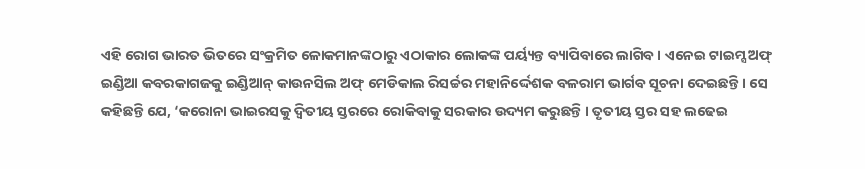ଏହି ରୋଗ ଭାରତ ଭିତରେ ସଂକ୍ରମିତ ଳୋକମାନଙ୍କଠାରୁ ଏଠାକାର ଲୋକଙ୍କ ପର୍ୟ୍ୟନ୍ତ ବ୍ୟାପିବାରେ ଲାଗିବ । ଏନେଇ ଟାଇମ୍ସ ଅଫ୍ ଇଣ୍ଡିଆ କବରକାଗଜକୁ ଇଣ୍ଡିଆନ୍ କାଉନସିଲ ଅଫ୍ ମେଡିକାଲ ରିସର୍ଚ୍ଚର ମହାନିର୍ଦ୍ଦେଶକ ବଳରାମ ଭାର୍ଗବ ସୂଚନା ଦେଇଛନ୍ତି । ସେ କହିଛନ୍ତି ଯେ, ‘କରୋନା ଭାଇରସକୁ ଦ୍ୱିତୀୟ ସ୍ତରରେ ରୋକିବାକୁ ସରକାର ଉଦ୍ୟମ କରୁଛନ୍ତି । ତୃତୀୟ ସ୍ତର ସହ ଲଢେଇ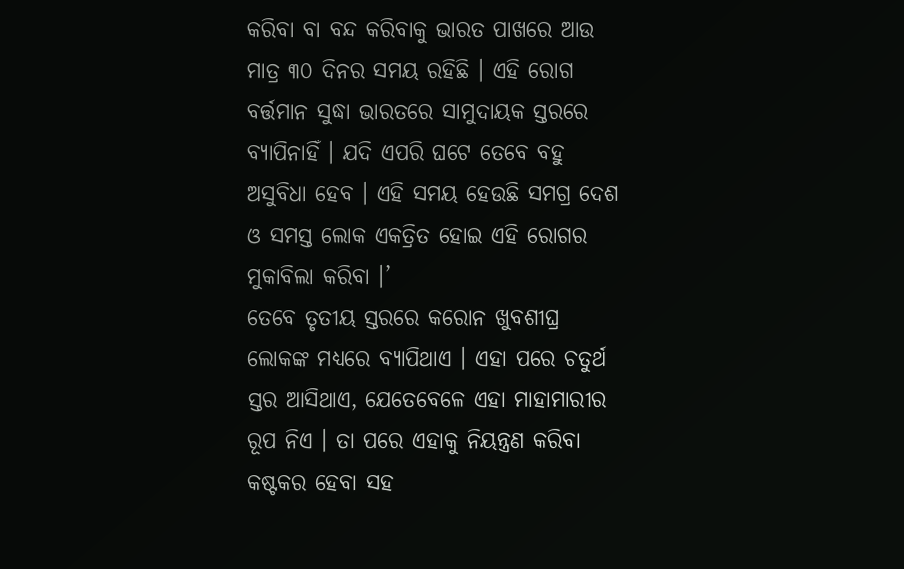କରିବା ବା ବନ୍ଦ କରିବାକୁ ଭାରତ ପାଖରେ ଆଉ ମାତ୍ର ୩୦ ଦିନର ସମୟ ରହିଛି । ଏହି ରୋଗ ବର୍ତ୍ତମାନ ସୁଦ୍ଧା ଭାରତରେ ସାମୁଦାୟକ ସ୍ତରରେ ବ୍ୟାପିନାହିଁ । ଯଦି ଏପରି ଘଟେ ତେବେ ବହୁ ଅସୁବିଧା ହେବ । ଏହି ସମୟ ହେଉଛି ସମଗ୍ର ଦେଶ ଓ ସମସ୍ତ ଲୋକ ଏକତ୍ରିତ ହୋଇ ଏହି ରୋଗର ମୁକାବିଲା କରିବା ।’
ତେବେ ତୃତୀୟ ସ୍ତରରେ କରୋନ ଖୁବଶୀଘ୍ର ଲୋକଙ୍କ ମଧ୍ୟରେ ବ୍ୟାପିଥାଏ । ଏହା ପରେ ଚତୁର୍ଥ ସ୍ତର ଆସିଥାଏ, ଯେତେବେଳେ ଏହା ମାହାମାରୀର ରୂପ ନିଏ । ତା ପରେ ଏହାକୁ ନିୟନ୍ତ୍ରଣ କରିବା କଷ୍ଟକର ହେବା ସହ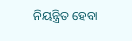ନିୟନ୍ତ୍ରିତ ହେବା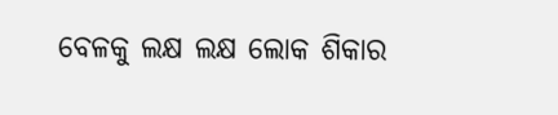ବେଳକୁ ଲକ୍ଷ ଲକ୍ଷ ଲୋକ ଶିକାର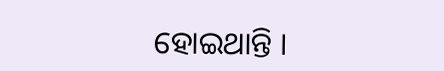ହୋଇଥାନ୍ତି ।